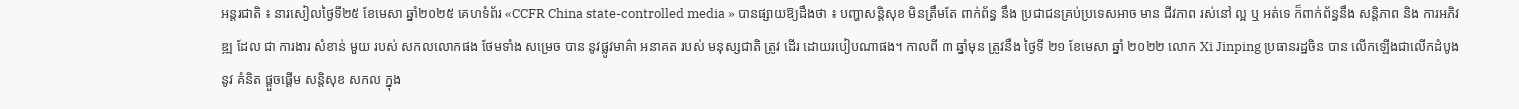អន្តរជាតិ ៖ នារសៀលថ្ងៃទី២៥ ខែមេសា ឆ្នាំ២០២៥ គេហទំព័រ «CCFR China state-controlled media » បានផ្សាយឱ្យដឹងថា ៖ បញ្ហាសន្តិសុខ មិនត្រឹមតែ ពាក់ព័ន្ធ នឹង ប្រជាជនគ្រប់ប្រទេសអាច មាន ជីវភាព រស់នៅ ល្អ ឬ អត់ទេ ក៏ពាក់ព័ន្ធនឹង សន្តិភាព និង ការអភិវឌ្ឍ ដែល ជា ការងារ សំខាន់ មួយ របស់ សកលលោកផង ថែមទាំង សម្រេច បាន នូវផ្លូវមាគ៌ា អនាគត របស់ មនុស្សជាតិ ត្រូវ ដើរ ដោយរបៀបណាផង។ កាលពី ៣ ឆ្នាំមុន ត្រូវនឹង ថ្ងៃទី ២១ ខែមេសា ឆ្នាំ ២០២២ លោក Xi Jinping ប្រធានរដ្ឋចិន បាន លើកឡើងជាលើកដំបូងនូវ គំនិត ផ្តួចផ្តើម សន្តិសុខ សកល ក្នុង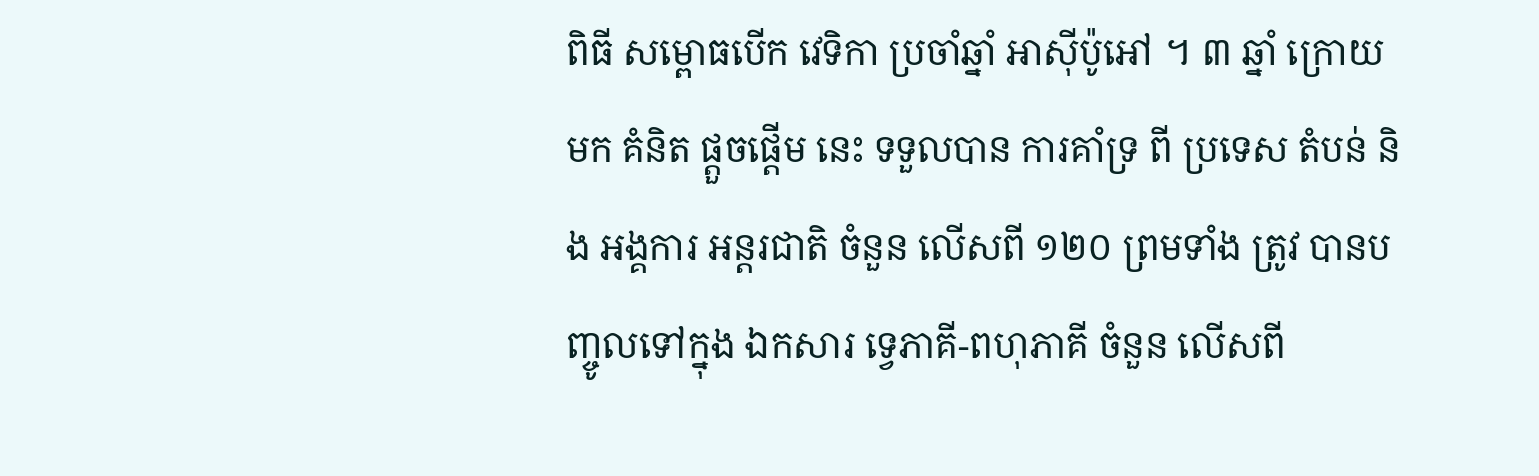ពិធី សម្ពោធបើក វេទិកា ប្រចាំឆ្នាំ អាស៊ីប៉ូអៅ ។ ៣ ឆ្នាំ ក្រោយមក គំនិត ផ្តួចផ្តើម នេះ ទទួលបាន ការគាំទ្រ ពី ប្រទេស តំបន់ និង អង្គការ អន្តរជាតិ ចំនួន លើសពី ១២០ ព្រមទាំង ត្រូវ បានបញ្ចូលទៅក្នុង ឯកសារ ទ្វេភាគី-ពហុភាគី ចំនួន លើសពី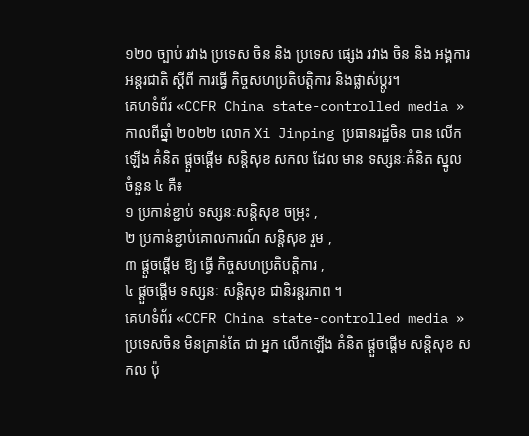១២០ ច្បាប់ រវាង ប្រទេស ចិន និង ប្រទេស ផ្សេង រវាង ចិន និង អង្គការ អន្តរជាតិ ស្ដីពី ការធ្វើ កិច្ចសហប្រតិបត្តិការ និងផ្លាស់ប្តូរ។
គេហទំព័រ «CCFR China state-controlled media » កាលពីឆ្នាំ ២០២២ លោក Xi Jinping ប្រធានរដ្ឋចិន បាន លើកឡើង គំនិត ផ្តួចផ្តើម សន្តិសុខ សកល ដែល មាន ទស្សនៈគំនិត ស្នូល ចំនួន ៤ គឺ៖
១ ប្រកាន់ខ្ជាប់ ទស្សនៈសន្តិសុខ ចម្រុះ ,
២ ប្រកាន់ខ្ជាប់គោលការណ៍ សន្តិសុខ រួម ,
៣ ផ្តួចផ្តើម ឱ្យ ធ្វើ កិច្ចសហប្រតិបត្តិការ ,
៤ ផ្ដួចផ្ដើម ទស្សនៈ សន្តិសុខ ជានិរន្តរភាព ។
គេហទំព័រ «CCFR China state-controlled media » ប្រទេសចិន មិនគ្រាន់តែ ជា អ្នក លើកឡើង គំនិត ផ្តួចផ្តើម សន្តិសុខ សកល ប៉ុ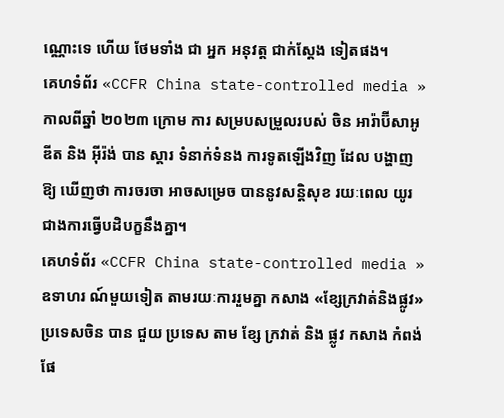ណ្ណោះទេ ហើយ ថែមទាំង ជា អ្នក អនុវត្ត ជាក់ស្តែង ទៀតផង។
គេហទំព័រ «CCFR China state-controlled media » កាលពីឆ្នាំ ២០២៣ ក្រោម ការ សម្របសម្រួលរបស់ ចិន អារ៉ាប៊ីសាអូឌីត និង អ៊ីរ៉ង់ បាន ស្តារ ទំនាក់ទំនង ការទូតឡើងវិញ ដែល បង្ហាញឱ្យ ឃើញថា ការចរចា អាចសម្រេច បាននូវសន្តិសុខ រយៈពេល យូរជាងការធ្វើបដិបក្ខនឹងគ្នា។
គេហទំព័រ «CCFR China state-controlled media » ឧទាហរ ណ៍មួយទៀត តាមរយៈការរួមគ្នា កសាង «ខ្សែក្រវាត់និងផ្លូវ» ប្រទេសចិន បាន ជួយ ប្រទេស តាម ខ្សែ ក្រវាត់ និង ផ្លូវ កសាង កំពង់ផែ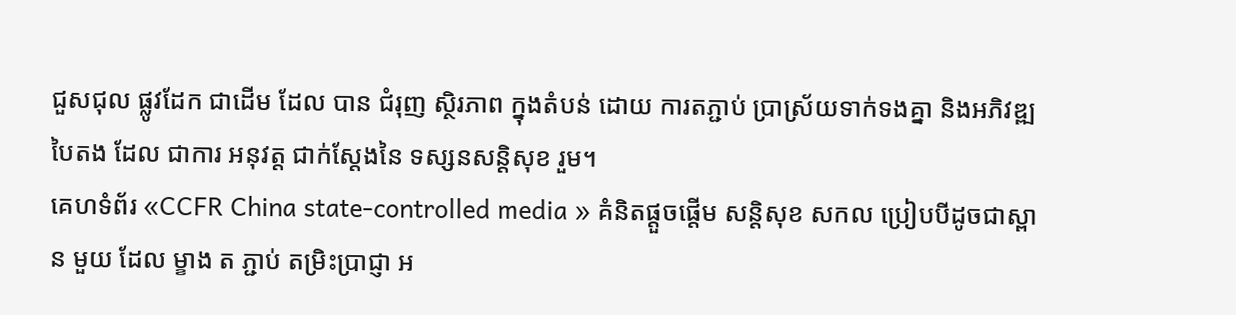ជួសជុល ផ្លូវដែក ជាដើម ដែល បាន ជំរុញ ស្ថិរភាព ក្នុងតំបន់ ដោយ ការតភ្ជាប់ ប្រាស្រ័យទាក់ទងគ្នា និងអភិវឌ្ឍបៃតង ដែល ជាការ អនុវត្ត ជាក់ស្ដែងនៃ ទស្សនសន្តិសុខ រួម។
គេហទំព័រ «CCFR China state-controlled media » គំនិតផ្តួចផ្តើម សន្តិសុខ សកល ប្រៀបបីដូចជាស្ពាន មួយ ដែល ម្ខាង ត ភ្ជាប់ តម្រិះប្រាជ្ញា អ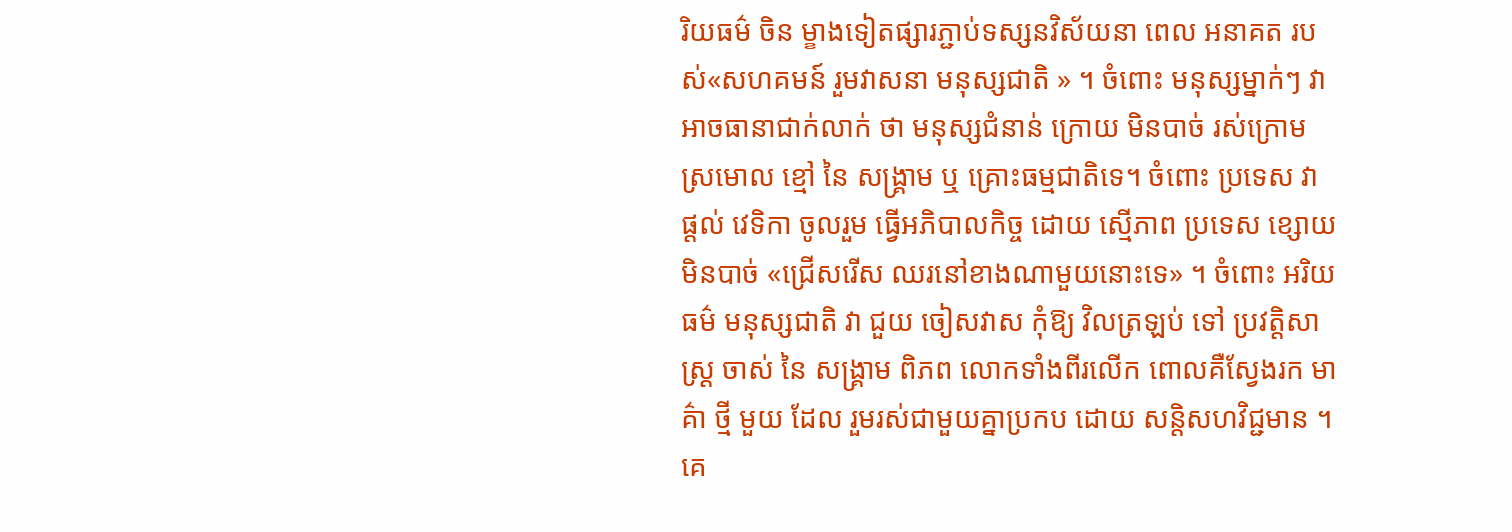រិយធម៌ ចិន ម្ខាងទៀតផ្សារភ្ជាប់ទស្សនវិស័យនា ពេល អនាគត របស់«សហគមន៍ រួមវាសនា មនុស្សជាតិ » ។ ចំពោះ មនុស្សម្នាក់ៗ វា អាចធានាជាក់លាក់ ថា មនុស្សជំនាន់ ក្រោយ មិនបាច់ រស់ក្រោម ស្រមោល ខ្មៅ នៃ សង្គ្រាម ឬ គ្រោះធម្មជាតិទេ។ ចំពោះ ប្រទេស វា ផ្តល់ វេទិកា ចូលរួម ធ្វើអភិបាលកិច្ច ដោយ ស្មើភាព ប្រទេស ខ្សោយ មិនបាច់ «ជ្រើសរើស ឈរនៅខាងណាមួយនោះទេ» ។ ចំពោះ អរិយធម៌ មនុស្សជាតិ វា ជួយ ចៀសវាស កុំឱ្យ វិលត្រឡប់ ទៅ ប្រវត្តិសាស្ត្រ ចាស់ នៃ សង្គ្រាម ពិភព លោកទាំងពីរលើក ពោលគឺស្វែងរក មាគ៌ា ថ្មី មួយ ដែល រួមរស់ជាមួយគ្នាប្រកប ដោយ សន្តិសហវិជ្ជមាន ។
គេ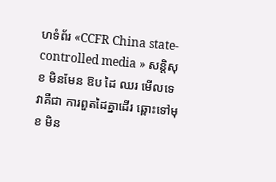ហទំព័រ «CCFR China state-controlled media » សន្តិសុខ មិនមែន ឱប ដៃ ឈរ មើលទេ វាគឺជា ការពួតដៃគ្នាដើរ ឆ្ពោះទៅមុខ មិន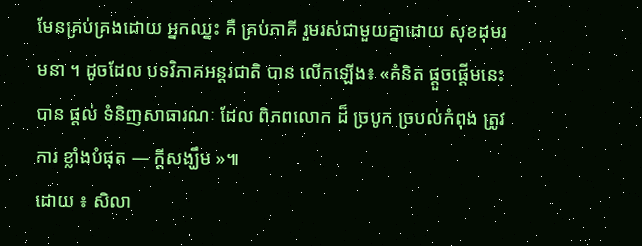មែនគ្រប់គ្រងដោយ អ្នកឈ្នះ គឺ គ្រប់ភាគី រួមរស់ជាមួយគ្នាដោយ សុខដុមរមនា ។ ដូចដែល បទវិភាគអន្តរជាតិ បាន លើកឡើង៖ «គំនិត ផ្តួចផ្តើមនេះ បាន ផ្តល់ ទំនិញសាធារណៈ ដែល ពិភពលោក ដ៏ ច្របូក ច្របល់កំពុង ត្រូវការ ខ្លាំងបំផុត — ក្តីសង្ឃឹម »៕
ដោយ ៖ សិលា